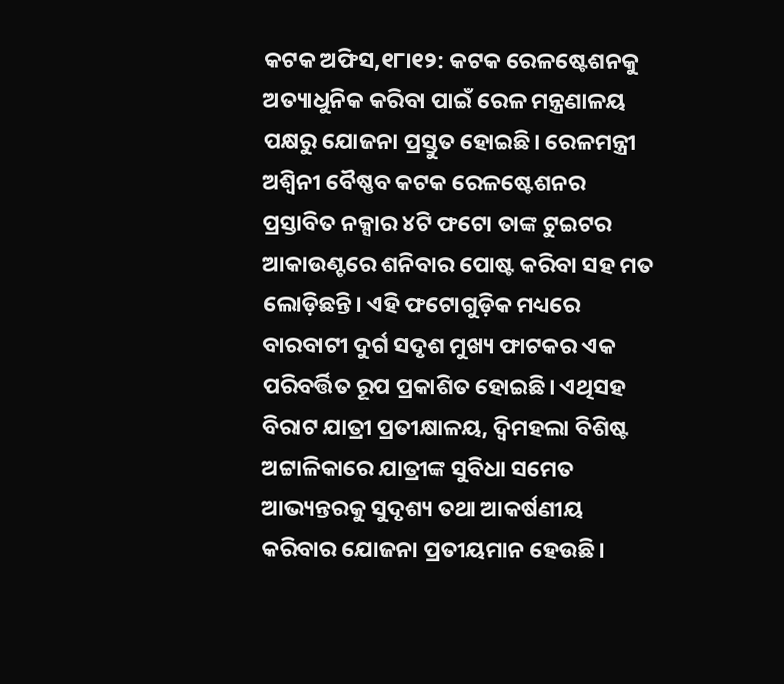କଟକ ଅଫିସ,୧୮ା୧୨: କଟକ ରେଳଷ୍ଟେଶନକୁ ଅତ୍ୟାଧୁନିକ କରିବା ପାଇଁ ରେଳ ମନ୍ତ୍ରଣାଳୟ ପକ୍ଷରୁ ଯୋଜନା ପ୍ରସ୍ତୁତ ହୋଇଛି। ରେଳମନ୍ତ୍ରୀ ଅଶ୍ୱିନୀ ବୈଷ୍ଣବ କଟକ ରେଳଷ୍ଟେଶନର ପ୍ରସ୍ତାବିତ ନକ୍ସାର ୪ଟି ଫଟୋ ତାଙ୍କ ଟୁଇଟର ଆକାଉଣ୍ଟରେ ଶନିବାର ପୋଷ୍ଟ କରିବା ସହ ମତ ଲୋଡ଼ିଛନ୍ତି। ଏହି ଫଟୋଗୁଡ଼ିକ ମଧ୍ୟରେ ବାରବାଟୀ ଦୁର୍ଗ ସଦୃଶ ମୁଖ୍ୟ ଫାଟକର ଏକ ପରିବର୍ତ୍ତିତ ରୂପ ପ୍ରକାଶିତ ହୋଇଛି। ଏଥିସହ ବିରାଟ ଯାତ୍ରୀ ପ୍ରତୀକ୍ଷାଳୟ, ଦ୍ୱିମହଲା ବିଶିଷ୍ଟ ଅଟ୍ଟାଳିକାରେ ଯାତ୍ରୀଙ୍କ ସୁବିଧା ସମେତ ଆଭ୍ୟନ୍ତରକୁ ସୁଦୃଶ୍ୟ ତଥା ଆକର୍ଷଣୀୟ କରିବାର ଯୋଜନା ପ୍ରତୀୟମାନ ହେଉଛି।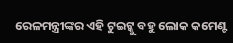ରେଳମନ୍ତ୍ରୀଙ୍କର ଏହି ଟୁଇଟ୍କୁ ବହୁ ଲୋକ କମେଣ୍ଟ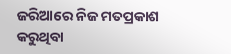ଜରିଆରେ ନିଜ ମତପ୍ରକାଶ କରୁଥିବା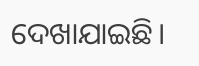ଦେଖାଯାଇଛି।